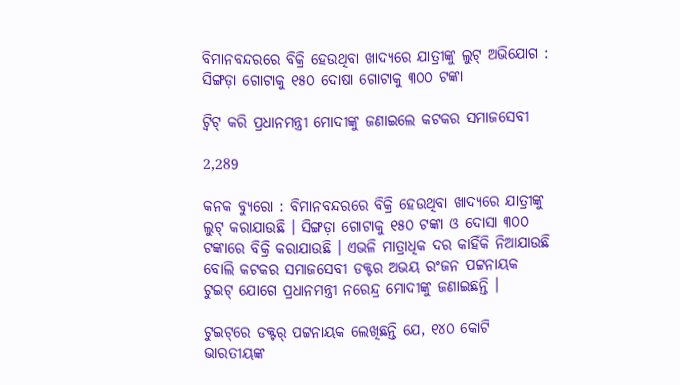ବିମାନବନ୍ଦରରେ ବିକ୍ରି ହେଉଥିବା ଖାଦ୍ୟରେ ଯାତ୍ରୀଙ୍କୁ ଲୁଟ୍ ଅଭିଯୋଗ : ସିଙ୍ଗଡ଼ା ଗୋଟାକୁ ୧୫୦ ଦୋଷା ଗୋଟାକୁ ୩୦୦ ଟଙ୍କା

ଟ୍ୱିଟ୍ କରି ପ୍ରଧାନମନ୍ତ୍ରୀ ମୋଦୀଙ୍କୁ ଜଣାଇଲେ କଟକର ସମାଜସେବୀ

2,289

କନକ ବ୍ୟୁରୋ : ବିମାନବନ୍ଦରରେ ବିକ୍ରି ହେଉଥିବା ଖାଦ୍ୟରେ ଯାତ୍ରୀଙ୍କୁ ଲୁଟ୍‌ କରାଯାଉଛି । ସିଙ୍ଗଡ଼ା ଗୋଟାକୁ ୧୫୦ ଟଙ୍କା ଓ ଦୋସା ୩୦୦ ଟଙ୍କାରେ ବିକ୍ରି କରାଯାଉଛି । ଏଭଳି ମାତ୍ରାଧିକ ଦର କାହିଁକି ନିଆଯାଉଛି ବୋଲି କଟକର ସମାଜସେବୀ ଡକ୍ଟର ଅଭୟ ରଂଜନ ପଟ୍ଟନାୟକ ଟୁଇଟ୍ ଯୋଗେ ପ୍ରଧାନମନ୍ତ୍ରୀ ନରେନ୍ଦ୍ର ମୋଦୀଙ୍କୁ ଜଣାଇଛନ୍ତି ।

ଟୁଇଟ୍‌ରେ ଡକ୍ଟର୍‌ ପଟ୍ଟନାୟକ ଲେଖିଛନ୍ତି ଯେ, ୧୪୦ କୋଟି ଭାରତୀୟଙ୍କ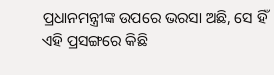ପ୍ରଧାନମନ୍ତ୍ରୀଙ୍କ ଉପରେ ଭରସା ଅଛି, ସେ ହିଁ ଏହି ପ୍ରସଙ୍ଗରେ କିଛି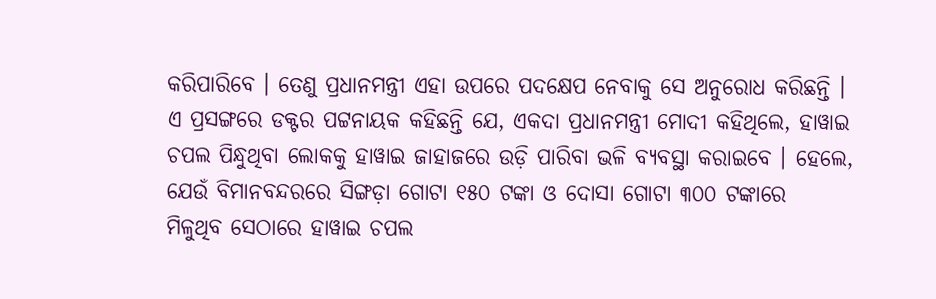କରିପାରିବେ । ତେଣୁ ପ୍ରଧାନମନ୍ତ୍ରୀ ଏହା ଉପରେ ପଦକ୍ଷେପ ନେବାକୁ ସେ ଅନୁ‌ରୋଧ କରିଛନ୍ତି । ଏ ପ୍ରସଙ୍ଗ‌ରେ ଡକ୍ଟର ପଟ୍ଟନାୟକ କହିଛନ୍ତି ଯେ, ଏକଦା ପ୍ରଧାନମନ୍ତ୍ରୀ ମୋଦୀ କହିଥିଲେ, ହାୱାଇ ଚପଲ ପିନ୍ଧୁଥିବା ଲୋକକୁ ହାୱାଇ ଜାହାଜରେ ଉଡ଼ି ପାରିବା ଭଳି ବ୍ୟବସ୍ଥା କରାଇବେ । ହେଲେ, ଯେଉଁ ବିମାନବନ୍ଦରରେ ସିଙ୍ଗଡ଼ା ଗୋଟା ୧୫୦ ଟଙ୍କା ଓ ଦୋସା ଗୋଟା ୩୦୦ ଟଙ୍କାରେ ମିଳୁଥିବ ‌ସେଠାରେ ହାୱାଇ ଚପଲ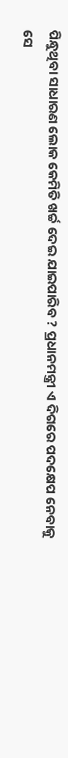ପିନ୍ଧୁଥିବା ସାଧାରଣ ଲୋକ କେମିତି ଖର୍ଚ୍ଚ ଦେଇ ଯାଇପାରିବ ? ପ୍ରଧାନମନ୍ତ୍ରୀ ଏ ଦିଗରେ ପଦକ୍ଷେପ ନେବାକୁ ସେ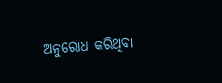ଅନୁରୋଧ କରିଥିବା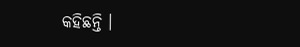କହିଛନ୍ତି ।